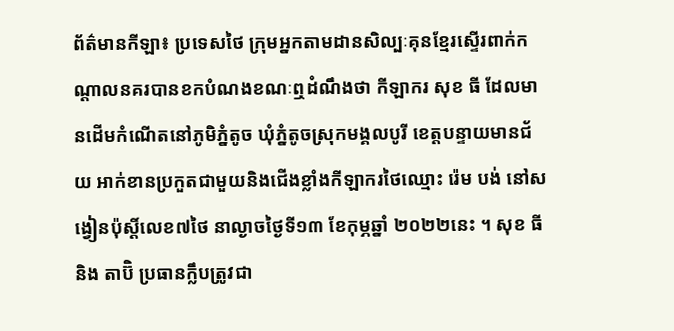ព័ត៌មានកីឡា៖ ប្រទេសថៃ ក្រុមអ្នកតាមដានសិល្បៈគុនខ្មែរស្ទើរពាក់កណ្តាលនគរបានខកបំណងខណៈឮដំណឹងថា កីឡាករ សុខ ធី ដែលមានដើមកំណើតនៅភូមិភ្នំតូច ឃុំភ្នំតូចស្រុកមង្គលបូរី ខេត្តបន្ទាយមានជ័យ អាក់ខានប្រកួតជាមួយនិងជើងខ្លាំងកីឡាករថៃឈ្មោះ រ៉េម បង់ នៅសង្វៀនប៉ុស្តិ៍លេខ៧ថៃ នាល្ងាចថ្ងៃទី១៣ ខែកុម្ភឆ្នាំ ២០២២នេះ ។ សុខ ធី និង តាប៊ិ ប្រធានក្លឹបត្រូវជា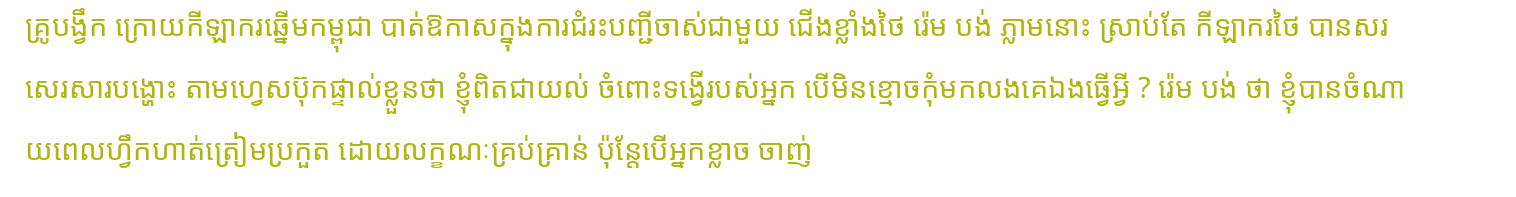គ្រូបង្វឹក ក្រោយកីឡាករឆ្នើមកម្ពុជា បាត់ឱកាសក្នុងការជំរះបញ្ជីចាស់ជាមួយ ជើងខ្លាំងថៃ រ៉េម បង់ ភ្លាមនោះ ស្រាប់តែ កីឡាករថៃ បានសរសេរសារបង្ហោះ តាមហ្វេសប៊ុកផ្ទាល់ខ្លួនថា ខ្ញុំពិតជាយល់ ចំពោះទង្វើរបស់អ្នក បើមិនខ្មោចកុំមកលងគេឯងធើ្វអ្វី ? រ៉េម បង់ ថា ខ្ញុំបានចំណាយពេលហ្វឹកហាត់ត្រៀមប្រកួត ដោយលក្ខណៈគ្រប់គ្រាន់ ប៉ុន្តែបើអ្នកខ្លាច ចាញ់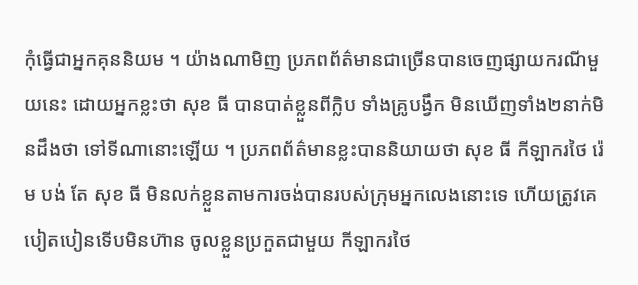កុំធើ្វជាអ្នកគុននិយម ។ យ៉ាងណាមិញ ប្រភពព័ត៌មានជាច្រើនបានចេញផ្សាយករណីមួយនេះ ដោយអ្នកខ្លះថា សុខ ធី បានបាត់ខ្លួនពីក្លិប ទាំងគ្រូបង្វឹក មិនឃើញទាំង២នាក់មិនដឹងថា ទៅទីណានោះឡើយ ។ ប្រភពព័ត៌មានខ្លះបាននិយាយថា សុខ ធី កីឡាករថៃ រ៉េម បង់ តែ សុខ ធី មិនលក់ខ្លួនតាមការចង់បានរបស់ក្រុមអ្នកលេងនោះទេ ហើយត្រូវគេបៀតបៀនទើបមិនហ៊ាន ចូលខ្លួនប្រកួតជាមួយ កីឡាករថៃ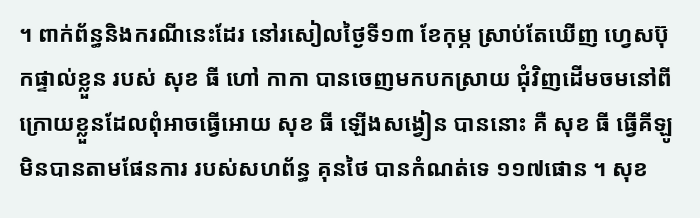។ ពាក់ព័ន្ធនិងករណីនេះដែរ នៅរសៀលថ្ងៃទី១៣ ខែកុម្ភ ស្រាប់តែឃើញ ហ្វេសប៊ុកផ្ទាល់ខ្លួន របស់ សុខ ធី ហៅ កាកា បានចេញមកបកស្រាយ ជុំវិញដើមចមនៅពីក្រោយខ្លួនដែលពុំអាចធើ្វអោយ សុខ ធី ឡើងសង្វៀន បាននោះ គឺ សុខ ធី ធ្វើគីឡូ មិនបានតាមផែនការ របស់សហព័ន្ធ គុនថៃ បានកំណត់ទេ ១១៧ផោន ។ សុខ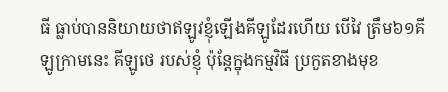ធី ធ្លាប់បាននិយាយថាឥឡូវខ្ញុំឡើងគីឡូដែរហើយ បើវៃ ត្រឹម៦១គីឡូក្រាមនេះ គីឡូថេ របស់ខ្ញុំ ប៉ុន្តែក្នុងកម្មវិធី ប្រកួតខាងមុខ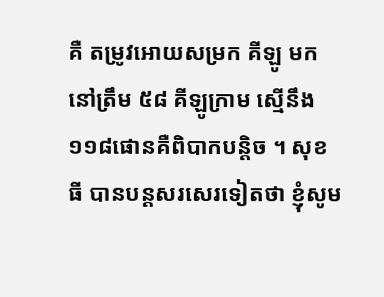គឺ តម្រូវអោយសម្រក គីឡូ មកនៅត្រឹម ៥៨ គីឡូក្រាម ស្មើនឹង១១៨ផោនគឺពិបាកបន្តិច ។ សុខ ធី បានបន្តសរសេរទៀតថា ខ្ញុំសូម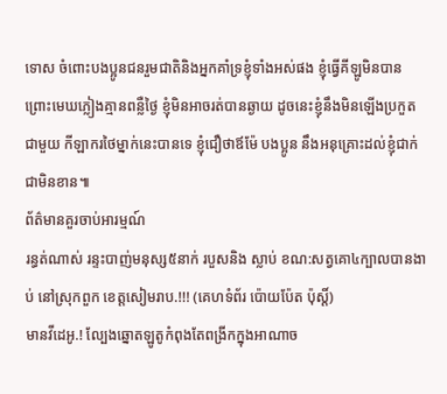ទោស ចំពោះបងប្អូនជនរួមជាតិនិងអ្នកគាំទ្រខ្ញុំទាំងអស់ផង ខ្ញុំធ្វើគីឡូមិនបានព្រោះមេឃភ្លៀងគ្មានពន្លឺថ្ងៃ ខ្ញុំមិនអាចរត់បានឆ្ងាយ ដូចនេះខ្ញុំនឹងមិនឡើងប្រកួតជាមួយ កីឡាករថៃម្នាក់នេះបានទេ ខ្ញុំជឿថាឪម៉ែ បងប្អូន នឹងអនុគ្រោះដល់ខ្ញុំជាក់ជាមិនខាន៕
ព័ត៌មានគួរចាប់អារម្មណ៍
រន្ធត់ណាស់ រន្ទះបាញ់មនុស្ស៥នាក់ របួសនិង ស្លាប់ ខណ:សត្វគោ៤ក្បាលបានងាប់ នៅស្រុកពួក ខេត្តសៀមរាប.!!! (គេហទំព័រ ប៉ោយប៉ែត ប៉ុស្តិ៍)
មានវីដេអូ.! ល្បែងឆ្នោតឡូតូកំពុងតែពង្រីកក្នុងអាណាច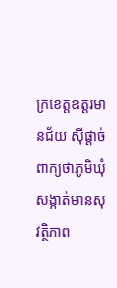ក្រខេត្តឧត្ដរមានជ័យ ស៊ីផ្ដាច់ពាក្យថាភូមិឃុំសង្កាត់មានសុវត្ថិភាព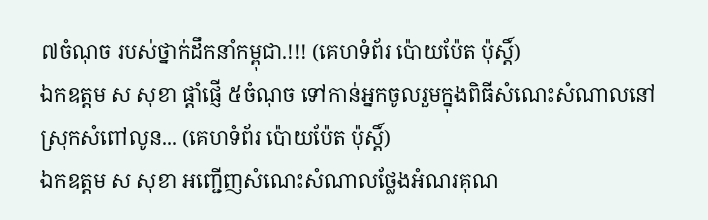៧ចំណុច របស់ថ្នាក់ដឹកនាំកម្ពុជា.!!! (គេហទំព័រ ប៉ោយប៉ែត ប៉ុស្តិ៍)
ឯកឧត្តម ស សុខា ផ្តាំផ្ញើ ៥ចំណុច ទៅកាន់អ្នកចូលរួមក្នុងពិធីសំណេះសំណាលនៅស្រុកសំពៅលូន... (គេហទំព័រ ប៉ោយប៉ែត ប៉ុស្តិ៍)
ឯកឧត្តម ស សុខា អញ្ជើញសំណេះសំណាលថ្លែងអំណរគុណ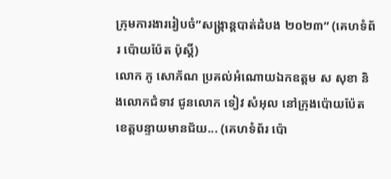ក្រុមការងាររៀបចំ”សង្ក្រាន្តបាត់ដំបង ២០២៣” (គេហទំព័រ ប៉ោយប៉ែត ប៉ុស្តិ៍)
លោក ភូ សោភ័ណ ប្រគល់អំណោយឯកឧត្តម ស សុខា និងលោកជំទាវ ជូនលោក ទៀវ សំអុល នៅក្រុងប៉ោយប៉ែត ខេត្តបន្ទាយមានជ័យ... (គេហទំព័រ ប៉ោ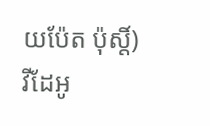យប៉ែត ប៉ុស្តិ៍)
វីដែអូ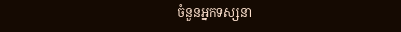ចំនួនអ្នកទស្សនា